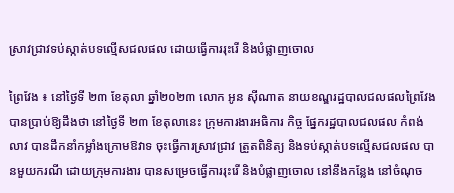ស្រាវជ្រាវទប់ស្កាត់បទល្មើសជលផល ដោយធ្វើការរុះរើ និងបំផ្លាញចោល

ព្រៃវែង ៖ នៅថ្ងៃទី ២៣ ខែតុលា ឆ្នាំ២០២៣ លោក អូន ស៊ីណាត នាយខណ្ឌរដ្ឋបាលជលផលព្រៃវែង បានប្រាប់ឱ្យដឹងថា នៅថ្ងៃទី ២៣ ខែតុលានេះ ក្រុមការងារអធិការ កិច្ច ផ្នែករដ្ឋបាលជលផល កំពង់លាវ បានដឹកនាំកម្លាំងក្រោមឱវាទ ចុះធ្វើការស្រាវជ្រាវ ត្រួតពិនិត្យ និងទប់ស្កាត់បទល្មើសជលផល បានមួយករណី ដោយក្រុមការងារ បានសម្រេចធ្វើការរុះរើ និងបំផ្លាញចោល នៅនឹងកន្លែង នៅចំណុច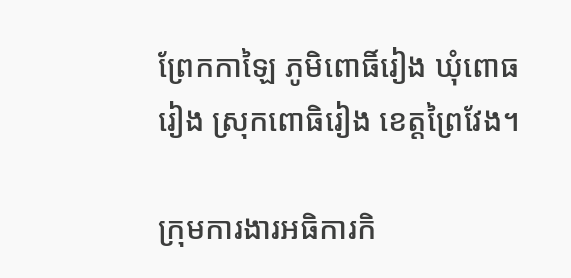ព្រែកកាឡៃ ភូមិពោធិ៍រៀង ឃុំពោធរៀង ស្រុកពោធិរៀង ខេត្តព្រៃវែង។

ក្រុមការងារអធិការកិ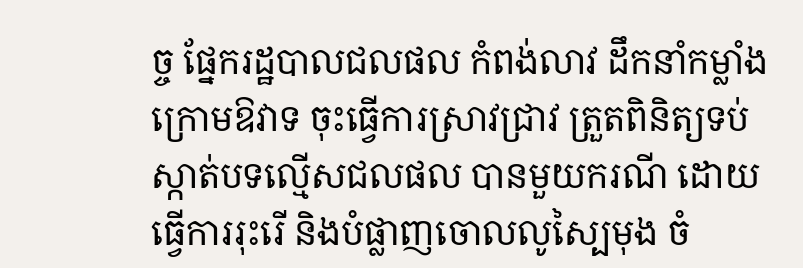ច្ច ផ្នែករដ្ឋបាលជលផល កំពង់លាវ ដឹកនាំកម្លាំងក្រោមឱវាទ ចុះធ្វើការស្រាវជ្រាវ ត្រួតពិនិត្យទប់ស្កាត់បទល្មើសជលផល បានមួយករណី ដោយធ្វើការរុះរើ និងបំផ្លាញចោលលូស្បៃមុង ចំ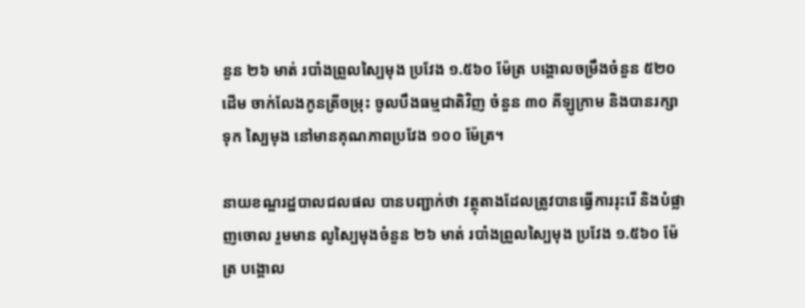នួន ២៦ មាត់ របាំងព្រួលស្បៃមុង ប្រវែង ១.៥៦០ ម៉ែត្រ បង្គោលចម្រឹងចំនួន ៥២០ ដើម ចាក់លែងកូនត្រីចម្រុះ ចូលបឹងធម្មជាតិវិញ ចំនួន ៣០ គីឡូក្រាម និងបានរក្សាទុក ស្បៃមុង នៅមានគុណភាពប្រវែង ១០០ ម៉ែត្រ។

នាយខណ្ឌរដ្ឋបាលជលផល បានបញ្ជាក់ថា វត្ថុតាងដែលត្រូវបានធ្វើការរុះរើ និងបំផ្លាញចោល រួមមាន លូស្បៃមុងចំនួន ២៦ មាត់ របាំងព្រួលស្បៃមុង ប្រវែង ១.៥៦០ ម៉ែត្រ បង្គោល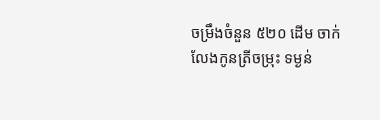ចម្រឹងចំនួន ៥២០ ដើម ចាក់លែងកូនត្រីចម្រុះ ទម្ងន់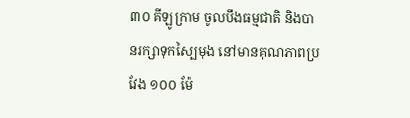៣០ គីឡូក្រាម ចូលបឹងធម្មជាតិ និងបានរក្សាទុកស្បៃមុង នៅមានគុណភាពប្រវែង ១០០ ម៉ែ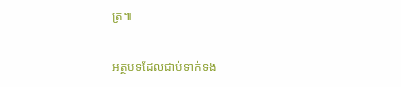ត្រ៕

អត្ថបទដែលជាប់ទាក់ទង